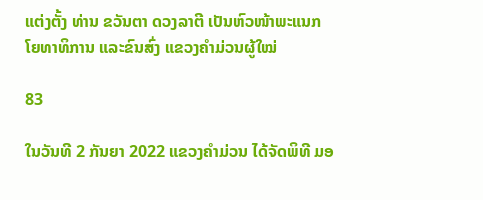ແຕ່ງຕັ້ງ ທ່ານ ຂວັນຕາ ດວງລາຕີ ເປັນຫົວໜ້າພະແນກໂຍທາທິການ ແລະຂົນສົ່ງ ແຂວງຄຳມ່ວນຜູ້ໃໝ່

83

ໃນວັນທີ 2 ກັນຍາ 2022 ແຂວງຄຳມ່ວນ ໄດ້ຈັດພິທີ ມອ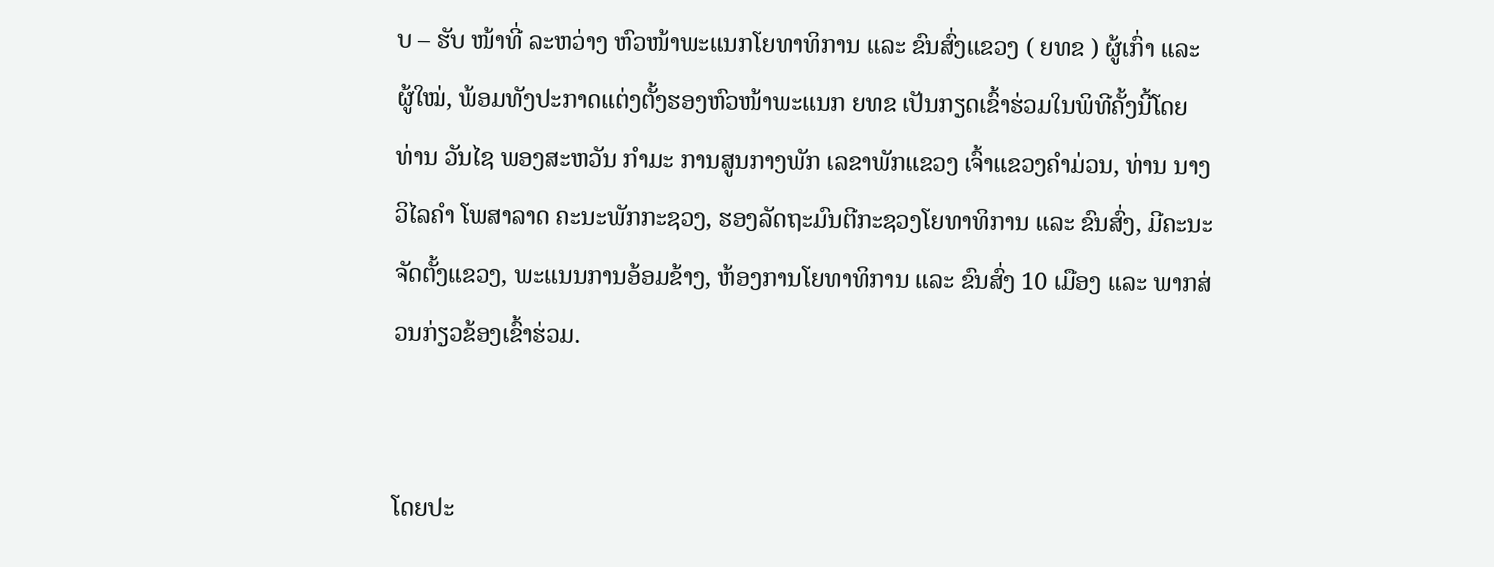ບ – ຮັບ ໜ້າທີ່ ລະຫວ່າງ ຫົວໜ້າພະແນກໂຍທາທິການ ແລະ ຂົນສົ່ງແຂວງ ( ຍທຂ ) ຜູ້ເກົ່າ ແລະ ຜູ້ໃໝ່, ພ້ອມທັງປະກາດແຕ່ງຕັ້ງຮອງຫົວໜ້າພະແນກ ຍທຂ ເປັນກຽດເຂົ້າຮ່ວມໃນພິທີຄັ້ງນີ້ໂດຍ ທ່ານ ວັນໄຊ ພອງສະຫວັນ ກຳມະ ການສູນກາງພັກ ເລຂາພັກແຂວງ ເຈົ້າແຂວງຄຳມ່ວນ, ທ່ານ ນາງ ວິໄລຄໍາ ໂພສາລາດ ຄະນະພັກກະຊວງ, ຮອງລັດຖະມົນຕີກະຊວງໂຍທາທິການ ແລະ ຂົນສົ່ງ, ມີຄະນະຈັດຕັ້ງແຂວງ, ພະແນນການອ້ອມຂ້າງ, ຫ້ອງການໂຍທາທິການ ແລະ ຂົນສົ່ງ 10 ເມືອງ ແລະ ພາກສ່ວນກ່ຽວຂ້ອງເຂົ້າຮ່ວມ.


ໂດຍປະ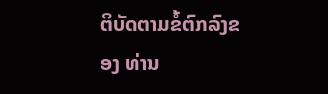ຕິບັດຕາມຂໍ້ຕົກລົງຂອງ ທ່ານ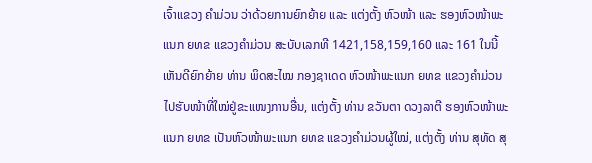ເຈົ້າແຂວງ ຄຳມ່ວນ ວ່າດ້ວຍການຍົກຍ້າຍ ແລະ ແຕ່ງຕັ້ງ ຫົວໜ້າ ແລະ ຮອງຫົວໜ້າພະແນກ ຍທຂ ແຂວງຄຳມ່ວນ ສະບັບເລກທີ 1421,158,159,160 ແລະ 161 ໃນນີ້ ເຫັນດີຍົກຍ້າຍ ທ່ານ ພິດສະໄໝ ກອງຊາເດດ ຫົວໜ້າພະແນກ ຍທຂ ແຂວງຄຳມ່ວນໄປຮັບໜ້າທີ່ໃໝ່ຢູ່ຂະແໜງການອື່ນ, ແຕ່ງຕັ້ງ ທ່ານ ຂວັນຕາ ດວງລາຕີ ຮອງຫົວໜ້າພະແນກ ຍທຂ ເປັນຫົວໜ້າພະແນກ ຍທຂ ແຂວງຄຳມ່ວນຜູ້ໃໝ່, ແຕ່ງຕັ້ງ ທ່ານ ສຸທັດ ສຸ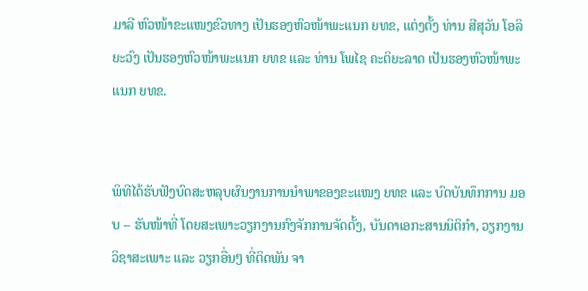ມາລີ ຫົວໜ້າຂະແໜງຂົວທາງ ເປັນຮອງຫົວໜ້າພະແນກ ຍທຂ, ແຕ່ງຕັ້ງ ທ່ານ ສີສຸວັນ ໂອລິຍະວົງ ເປັນຮອງຫົວໜ້າພະແນກ ຍທຂ ແລະ ທ່ານ ໂພໄຊ ຄະຕິຍະລາດ ເປັນຮອງຫົວໜ້າພະແນກ ຍທຂ.


ພິທີໄດ້ຮັບຟັງບົດສະຫລຸບຜົນງານການນຳພາຂອງຂະແໜງ ຍທຂ ແລະ ບົດບັນທຶກການ ມອບ – ຮັບໜ້າທີ່ ໂດຍສະເພາະວຽກງານກົງຈັກການຈັດຕັ້ງ, ບັນດາເອກະສານນິຕິກຳ, ວຽກງານວິຊາສະເພາະ ແລະ ວຽກອື່ນໆ ທີ່ຕິດພັນ ຈາ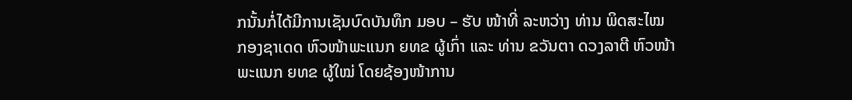ກນັ້ນກໍ່ໄດ້ມີການເຊັນບົດບັນທຶກ ມອບ – ຮັບ ໜ້າທີ່ ລະຫວ່າງ ທ່ານ ພິດສະໄໝ ກອງຊາເດດ ຫົວໜ້າພະແນກ ຍທຂ ຜູ້ເກົ່າ ແລະ ທ່ານ ຂວັນຕາ ດວງລາຕີ ຫົວໜ້າພະແນກ ຍທຂ ຜູ້ໃໝ່ ໂດຍຊ້ອງໜ້າການ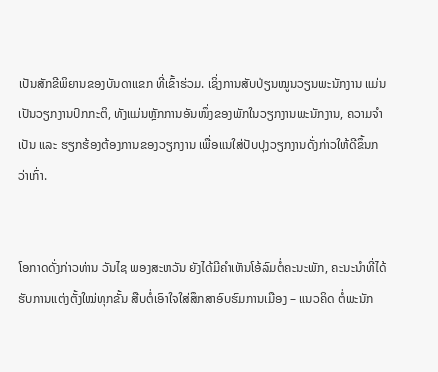ເປັນສັກຂີພິຍານຂອງບັນດາແຂກ ທີ່ເຂົ້າຮ່ວມ. ເຊິ່ງການສັບປ່ຽນໝູນວຽນພະນັກງານ ແມ່ນເປັນວຽກງານປົກກະຕິ, ທັງແມ່ນຫຼັກການອັນໜຶ່ງຂອງພັກໃນວຽກງານພະນັກງານ, ຄວາມຈໍາເປັນ ແລະ ຮຽກຮ້ອງຕ້ອງການຂອງວຽກງານ ເພື່ອແນໃສ່ປັບປຸງວຽກງານດັ່ງກ່າວໃຫ້ດີຂຶ້ນກວ່າເກົ່າ.


ໂອກາດດັ່ງກ່າວທ່ານ ວັນໄຊ ພອງສະຫວັນ ຍັງໄດ້ມີຄຳເຫັນໂອ້ລົມຕໍ່ຄະນະພັກ, ຄະນະນຳທີ່ໄດ້ຮັບການແຕ່ງຕັ້ງໃໝ່ທຸກຂັ້ນ ສືບຕໍ່ເອົາໃຈໃສ່ສຶກສາອົບຮົມການເມືອງ – ແນວຄິດ ຕໍ່ພະນັກ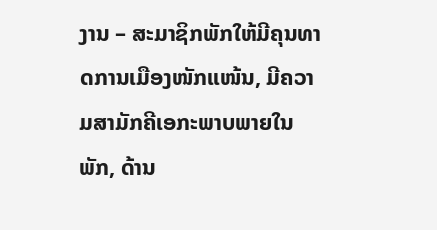ງານ – ສະມາຊິກພັກໃຫ້ມີຄຸນທາດການເມືອງໜັກແໜ້ນ, ມີຄວາມສາມັກຄີເອກະພາບພາຍໃນພັກ, ດ້ານ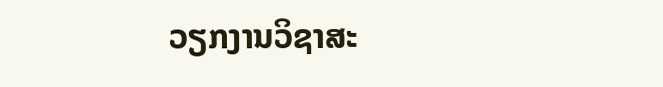ວຽກງານວິຊາສະ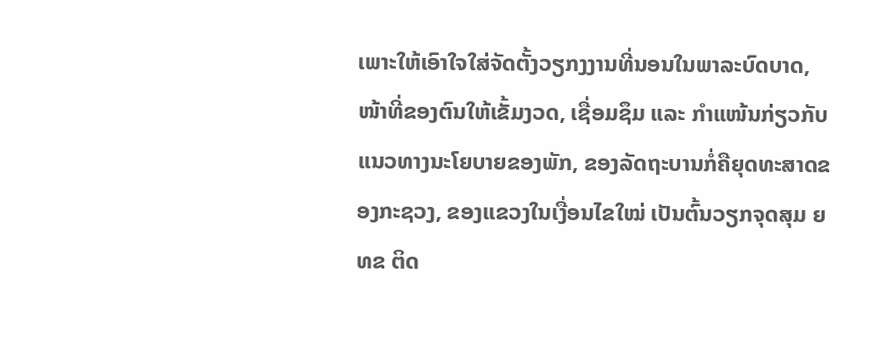ເພາະໃຫ້ເອົາໃຈໃສ່ຈັດຕັ້ງວຽກງງານທີ່ນອນໃນພາລະບົດບາດ, ໜ້າທີ່ຂອງຕົນໃຫ້ເຂັ້ມງວດ, ເຊື່ອມຊຶມ ແລະ ກຳແໜ້ນກ່ຽວກັບແນວທາງນະໂຍບາຍຂອງພັກ, ຂອງລັດຖະບານກໍ່ຄືຍຸດທະສາດຂອງກະຊວງ, ຂອງແຂວງໃນເງື່ອນໄຂໃໝ່ ເປັນຕົ້ນວຽກຈຸດສຸມ ຍທຂ ຕິດ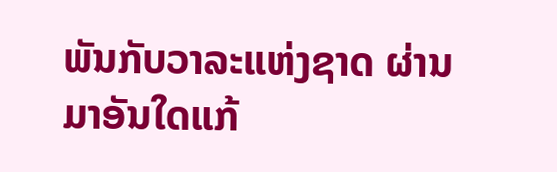ພັນກັບວາລະແຫ່ງຊາດ ຜ່ານມາອັນໃດແກ້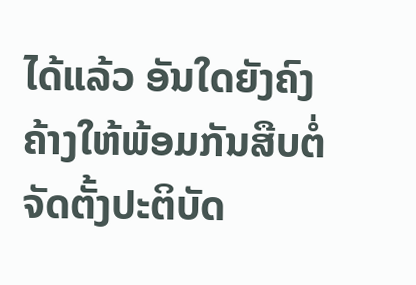ໄດ້ແລ້ວ ອັນໃດຍັງຄົງຄ້າງໃຫ້ພ້ອມກັນສືບຕໍ່ຈັດຕັ້ງປະຕິບັດ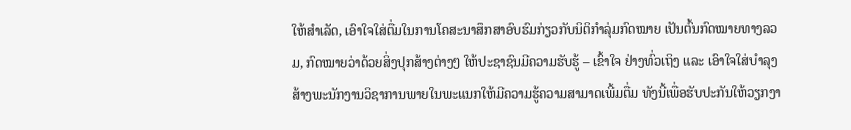ໃຫ້ສຳເລັດ, ເອົາໃຈໃສ່ຕື່ມໃນການໂຄສະນາສຶກສາອົບຮົມກ່ຽວກັບນິຕິກຳລຸ່ມກົດໝາຍ ເປັນຕົ້ນກົດໝາຍທາງລວມ, ກົດໝາຍວ່າດ້ວຍສິ່ງປຸກສ້າງຕ່າງໆ ໃຫ້ປະຊາຊົນມີຄວາມຮັບຮູ້ – ເຂົ້າໃຈ ຢ່າງທົ່ວເຖິງ ແລະ ເອົາໃຈໃສ່ບຳລຸງສ້າງພະນັກງານວິຊາການພາຍໃນພະແນກໃຫ້ມີຄວາມຮູ້ຄວາມສາມາດເພີ້ມຕື່ມ ທັງນີ້ເພື່ອຮັບປະກັນໃຫ້ວຽກງາ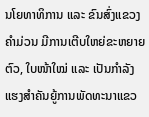ນໂຍທາທິການ ແລະ ຂົນສົ່ງແຂວງ ຄຳມ່ວນ ມີການເຕີບໃຫຍ່ຂະຫຍາຍຕົວ, ໃບໜ້າໃໝ່ ແລະ ເປັນກໍາລັງແຮງສໍາຄັນຍູ້ການພັດທະນາແຂວ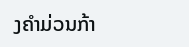ງຄໍາມ່ວນກ້າ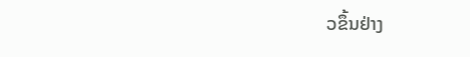ວຂຶ້ນຢ່າງ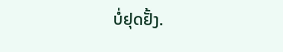ບໍ່ຢຸດຢັ້ງ.